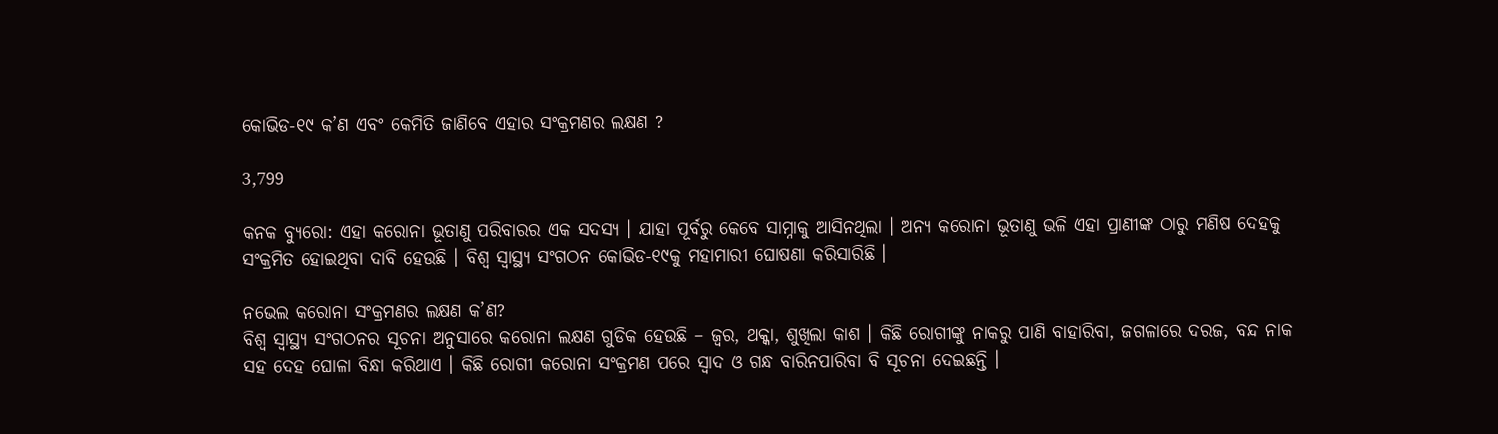କୋଭିଡ-୧୯ କ’ଣ ଏବଂ କେମିତି ଜାଣିବେ ଏହାର ସଂକ୍ରମଣର ଲକ୍ଷଣ ?

3,799

କନକ ବ୍ୟୁରୋ: ଏହା କରୋନା ଭୂତାଣୁ ପରିବାରର ଏକ ସଦସ୍ୟ । ଯାହା ପୂର୍ବରୁ କେବେ ସାମ୍ନାକୁ ଆସିନଥିଲା । ଅନ୍ୟ କରୋନା ଭୂତାଣୁ ଭଳି ଏହା ପ୍ରାଣୀଙ୍କ ଠାରୁ ମଣିଷ ଦେହକୁ ସଂକ୍ରମିତ ହୋଇଥିବା ଦାବି ହେଉଛି । ବିଶ୍ୱ ସ୍ୱାସ୍ଥ୍ୟ ସଂଗଠନ କୋଭିଡ-୧୯କୁ ମହାମାରୀ ଘୋଷଣା କରିସାରିଛି ।

ନଭେଲ କରୋନା ସଂକ୍ରମଣର ଲକ୍ଷଣ କ’ଣ?
ବିଶ୍ୱ ସ୍ୱାସ୍ଥ୍ୟ ସଂଗଠନର ସୂଚନା ଅନୁସାରେ କରୋନା ଲକ୍ଷଣ ଗୁଡିକ ହେଉଛି – ଜ୍ୱର, ଥକ୍କା, ଶୁଖିଲା କାଶ । କିଛି ରୋଗୀଙ୍କୁ ନାକରୁ ପାଣି ବାହାରିବା, ଜଗଳାରେ ଦରଜ, ବନ୍ଦ ନାକ ସହ ଦେହ ଘୋଳା ବିନ୍ଧା କରିଥାଏ । କିଛି ରୋଗୀ କରୋନା ସଂକ୍ରମଣ ପରେ ସ୍ୱାଦ ଓ ଗନ୍ଧ ବାରିନପାରିବା ବି ସୂଚନା ଦେଇଛନ୍ତି ।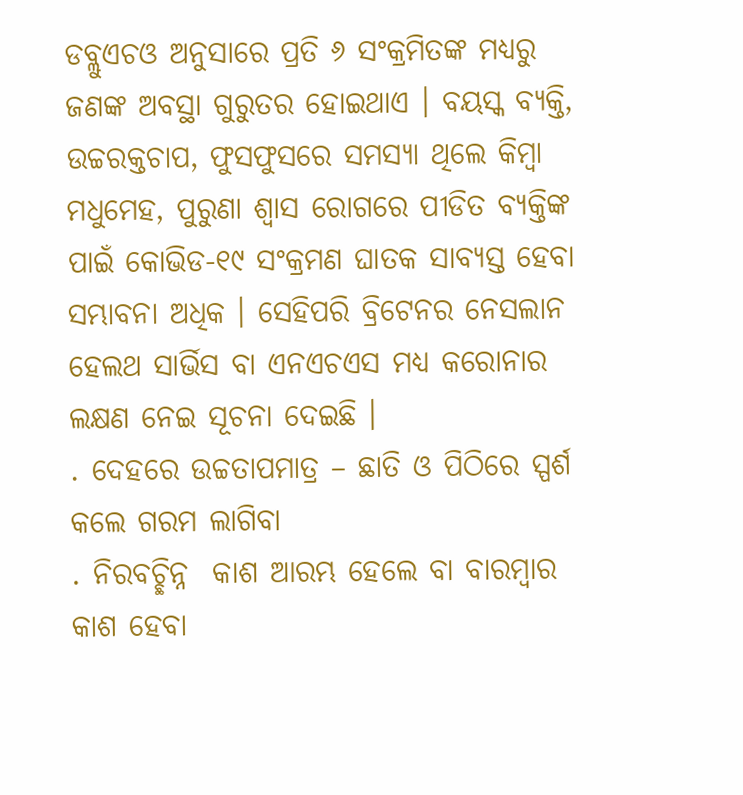ଡବ୍ଲୁଏଚଓ ଅନୁସାରେ ପ୍ରତି ୬ ସଂକ୍ରମିତଙ୍କ ମଧ୍ୟରୁ ଜଣଙ୍କ ଅବସ୍ଥା ଗୁରୁତର ହୋଇଥାଏ । ବୟସ୍କ ବ୍ୟକ୍ତି, ଉଚ୍ଚରକ୍ତଚାପ, ଫୁସଫୁସରେ ସମସ୍ୟା ଥିଲେ କିମ୍ବା ମଧୁମେହ, ପୁରୁଣା ଶ୍ୱାସ ରୋଗରେ ପୀଡିତ ବ୍ୟକ୍ତିଙ୍କ ପାଇଁ କୋଭିଡ-୧୯ ସଂକ୍ରମଣ ଘାତକ ସାବ୍ୟସ୍ତ ହେବା ସମ୍ଭାବନା ଅଧିକ । ସେହିପରି ବ୍ରିଟେନର ନେସଲାନ ହେଲଥ ସାର୍ଭିସ ବା ଏନଏଚଏସ ମଧ୍ୟ କରୋନାର ଲକ୍ଷଣ ନେଇ ସୂଚନା ଦେଇଛି ।
. ଦେହରେ ଉଚ୍ଚତାପମାତ୍ର – ଛାତି ଓ ପିଠିରେ ସ୍ପର୍ଶ କଲେ ଗରମ ଲାଗିବା
. ନିରବଚ୍ଛିନ୍ନ  କାଶ ଆରମ୍ଭ ହେଲେ ବା ବାରମ୍ବାର କାଶ ହେବା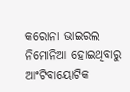କରୋନା ଭାଇରଲ ନିମୋନିଆ ହୋଇଥିବାରୁ ଆଂଟିବାୟୋଟିକ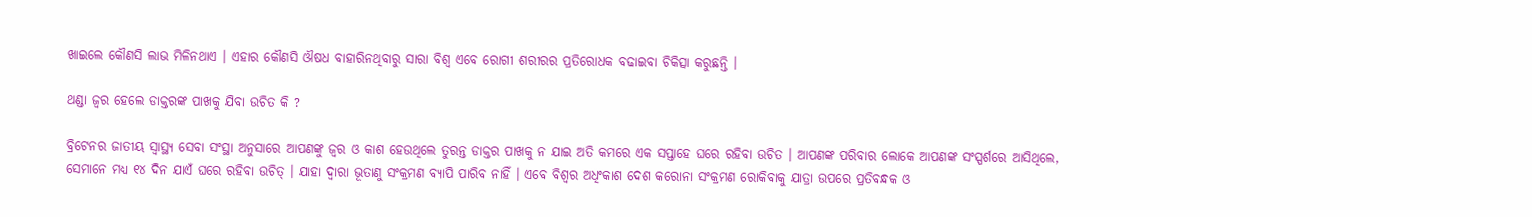ଖାଇଲେ କୌଣସି ଲାଭ ମିଳିନଥାଏ । ଏହାର କୌଣସି ଔଷଧ ବାହାରିନଥିବାରୁ ସାରା ବିଶ୍ୱ ଏବେ ରୋଗୀ ଶରୀରର ପ୍ରତିରୋଧକ ବଢାଇବା ଚିକିତ୍ସା କରୁଛନ୍ତି ।

ଥଣ୍ଡା ଜ୍ୱର ହେଲେ ଡାକ୍ତରଙ୍କ ପାଖକୁ ଯିବା ଉଚିତ କି ?

ବ୍ରିଟେନର ଜାତୀୟ ସ୍ୱାସ୍ଥ୍ୟ ସେବା ସଂସ୍ଥା ଅନୁସାରେ ଆପଣଙ୍କୁ ଜ୍ୱର ଓ କାଶ ହେଉଥିଲେ ତୁରନ୍ତ ଡାକ୍ତର ପାଖକୁ ନ ଯାଇ ଅତି କମରେ ଏକ ସପ୍ତାହେ ଘରେ ରହିବା ଉଚିତ । ଆପଣଙ୍କ ପରିବାର ଲୋକେ ଆପଣଙ୍କ ସଂସ୍ପର୍ଶରେ ଆସିଥିଲେ, ସେମାନେ ମଧ୍ୟ ୧୪ ଦିନ ଯାଏଁ ଘରେ ରହିବା ଉଚିତ୍ । ଯାହା ଦ୍ୱାରା ଭୂତାଣୁ ସଂକ୍ରମଣ ବ୍ୟାପି ପାରିବ ନାହିଁ । ଏବେ ବିଶ୍ୱର ଅଧିଂକାଶ ଦେଶ କରୋନା ସଂକ୍ରମଣ ରୋକିବାକୁ ଯାତ୍ରା ଉପରେ ପ୍ରତିବନ୍ଧକ ଓ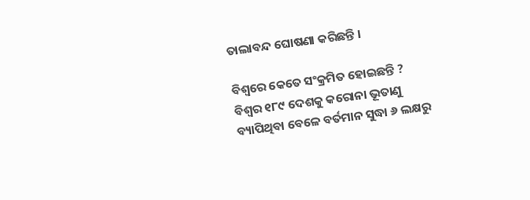ତାଲାବନ୍ଦ ଘୋଷଣା କରିଛନ୍ତି ।

ବିଶ୍ୱରେ କେତେ ସଂକ୍ରମିତ ହୋଇଛନ୍ତି ?
ବିଶ୍ୱର ୧୮୯ ଦେଶକୁ କରୋନା ଭୂତାଣୁ ବ୍ୟାପିଥିବା ବେଳେ ବର୍ତମାନ ସୁଦ୍ଧା ୬ ଲକ୍ଷରୁ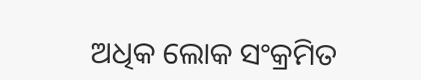ଅଧିକ ଲୋକ ସଂକ୍ରମିତ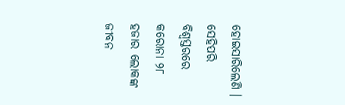ହୋଇସାରିଲେଣି । ସେହିପରି ବିଶ୍ୱସ୍ତରରେ କରୋନା ୨୮ ହଜାର ଲୋକଙ୍କ ଜୀବନ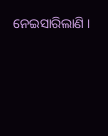ନେଇସାରିଲାଣି ।